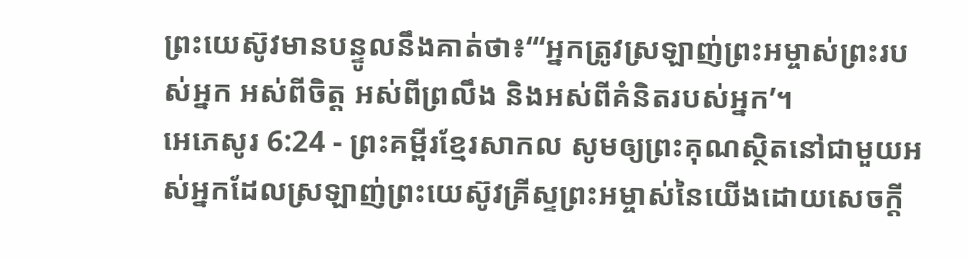ព្រះយេស៊ូវមានបន្ទូលនឹងគាត់ថា៖“‘អ្នកត្រូវស្រឡាញ់ព្រះអម្ចាស់ព្រះរបស់អ្នក អស់ពីចិត្ត អស់ពីព្រលឹង និងអស់ពីគំនិតរបស់អ្នក’។
អេភេសូរ 6:24 - ព្រះគម្ពីរខ្មែរសាកល សូមឲ្យព្រះគុណស្ថិតនៅជាមួយអស់អ្នកដែលស្រឡាញ់ព្រះយេស៊ូវគ្រីស្ទព្រះអម្ចាស់នៃយើងដោយសេចក្ដី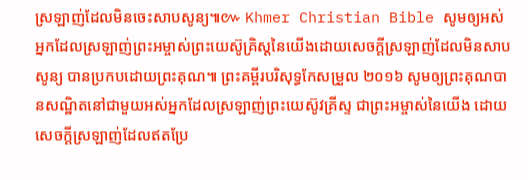ស្រឡាញ់ដែលមិនចេះសាបសូន្យ៕៚ Khmer Christian Bible សូមឲ្យអស់អ្នកដែលស្រឡាញ់ព្រះអម្ចាស់ព្រះយេស៊ូគ្រិស្ដនៃយើងដោយសេចក្ដីស្រឡាញ់ដែលមិនសាបសូន្យ បានប្រកបដោយព្រះគុណ៕ ព្រះគម្ពីរបរិសុទ្ធកែសម្រួល ២០១៦ សូមឲ្យព្រះគុណបានសណ្ឋិតនៅជាមួយអស់អ្នកដែលស្រឡាញ់ព្រះយេស៊ូវគ្រីស្ទ ជាព្រះអម្ចាស់នៃយើង ដោយសេចក្ដីស្រឡាញ់ដែលឥតប្រែ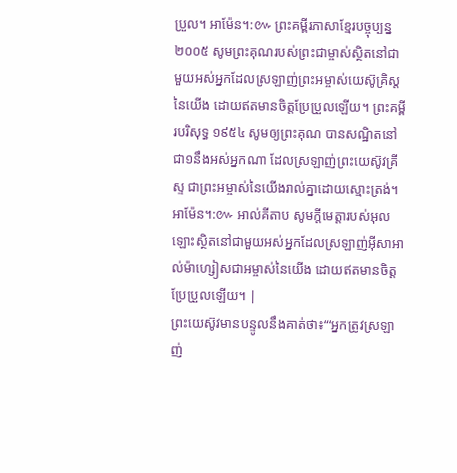ប្រួល។ អាម៉ែន។:៚ ព្រះគម្ពីរភាសាខ្មែរបច្ចុប្បន្ន ២០០៥ សូមព្រះគុណរបស់ព្រះជាម្ចាស់ស្ថិតនៅជាមួយអស់អ្នកដែលស្រឡាញ់ព្រះអម្ចាស់យេស៊ូគ្រិស្តនៃយើង ដោយឥតមានចិត្តប្រែប្រួលឡើយ។ ព្រះគម្ពីរបរិសុទ្ធ ១៩៥៤ សូមឲ្យព្រះគុណ បានសណ្ឋិតនៅជា១នឹងអស់អ្នកណា ដែលស្រឡាញ់ព្រះយេស៊ូវគ្រីស្ទ ជាព្រះអម្ចាស់នៃយើងរាល់គ្នាដោយស្មោះត្រង់។ អាម៉ែន។:៚ អាល់គីតាប សូមក្តីមេត្តារបស់អុលឡោះស្ថិតនៅជាមួយអស់អ្នកដែលស្រឡាញ់អ៊ីសាអាល់ម៉ាហ្សៀសជាអម្ចាស់នៃយើង ដោយឥតមានចិត្ដប្រែប្រួលឡើយ។ |
ព្រះយេស៊ូវមានបន្ទូលនឹងគាត់ថា៖“‘អ្នកត្រូវស្រឡាញ់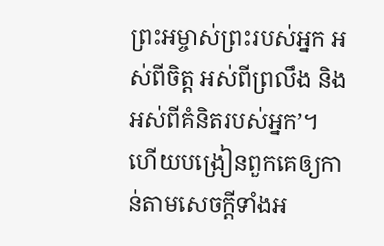ព្រះអម្ចាស់ព្រះរបស់អ្នក អស់ពីចិត្ត អស់ពីព្រលឹង និងអស់ពីគំនិតរបស់អ្នក’។
ហើយបង្រៀនពួកគេឲ្យកាន់តាមសេចក្ដីទាំងអ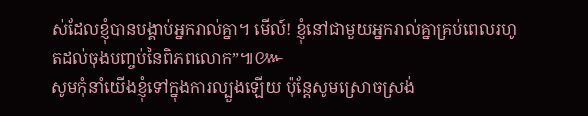ស់ដែលខ្ញុំបានបង្គាប់អ្នករាល់គ្នា។ មើល៍! ខ្ញុំនៅជាមួយអ្នករាល់គ្នាគ្រប់ពេលរហូតដល់ចុងបញ្ចប់នៃពិភពលោក”៕៚
សូមកុំនាំយើងខ្ញុំទៅក្នុងការល្បួងឡើយ ប៉ុន្តែសូមស្រោចស្រង់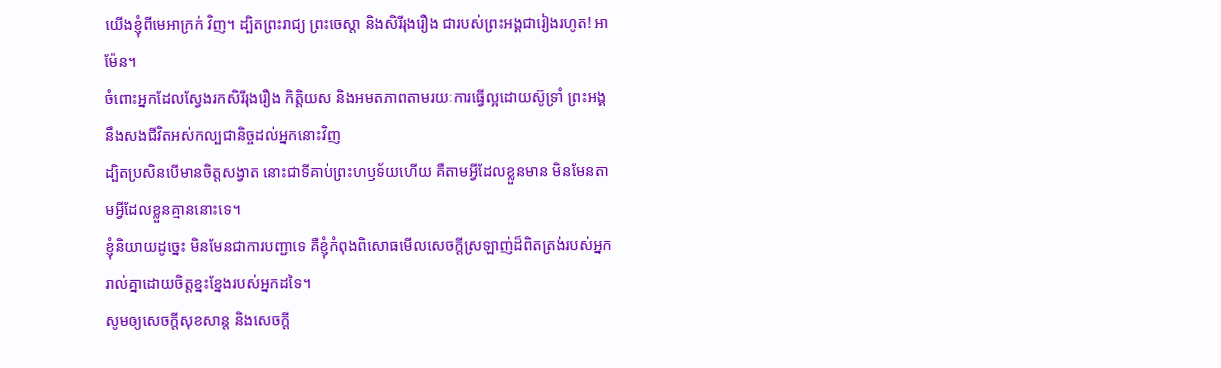យើងខ្ញុំពីមេអាក្រក់ វិញ។ ដ្បិតព្រះរាជ្យ ព្រះចេស្ដា និងសិរីរុងរឿង ជារបស់ព្រះអង្គជារៀងរហូត! អាម៉ែន។
ចំពោះអ្នកដែលស្វែងរកសិរីរុងរឿង កិត្តិយស និងអមតភាពតាមរយៈការធ្វើល្អដោយស៊ូទ្រាំ ព្រះអង្គនឹងសងជីវិតអស់កល្បជានិច្ចដល់អ្នកនោះវិញ
ដ្បិតប្រសិនបើមានចិត្តសង្វាត នោះជាទីគាប់ព្រះហឫទ័យហើយ គឺតាមអ្វីដែលខ្លួនមាន មិនមែនតាមអ្វីដែលខ្លួនគ្មាននោះទេ។
ខ្ញុំនិយាយដូច្នេះ មិនមែនជាការបញ្ជាទេ គឺខ្ញុំកំពុងពិសោធមើលសេចក្ដីស្រឡាញ់ដ៏ពិតត្រង់របស់អ្នករាល់គ្នាដោយចិត្តខ្នះខ្នែងរបស់អ្នកដទៃ។
សូមឲ្យសេចក្ដីសុខសាន្ត និងសេចក្ដី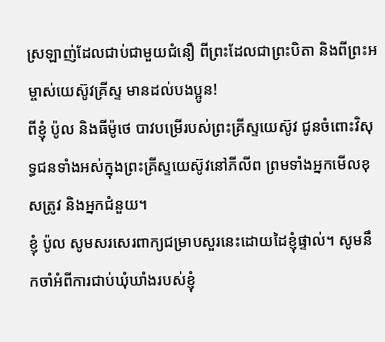ស្រឡាញ់ដែលជាប់ជាមួយជំនឿ ពីព្រះដែលជាព្រះបិតា និងពីព្រះអម្ចាស់យេស៊ូវគ្រីស្ទ មានដល់បងប្អូន!
ពីខ្ញុំ ប៉ូល និងធីម៉ូថេ បាវបម្រើរបស់ព្រះគ្រីស្ទយេស៊ូវ ជូនចំពោះវិសុទ្ធជនទាំងអស់ក្នុងព្រះគ្រីស្ទយេស៊ូវនៅភីលីព ព្រមទាំងអ្នកមើលខុសត្រូវ និងអ្នកជំនួយ។
ខ្ញុំ ប៉ូល សូមសរសេរពាក្យជម្រាបសួរនេះដោយដៃខ្ញុំផ្ទាល់។ សូមនឹកចាំអំពីការជាប់ឃុំឃាំងរបស់ខ្ញុំ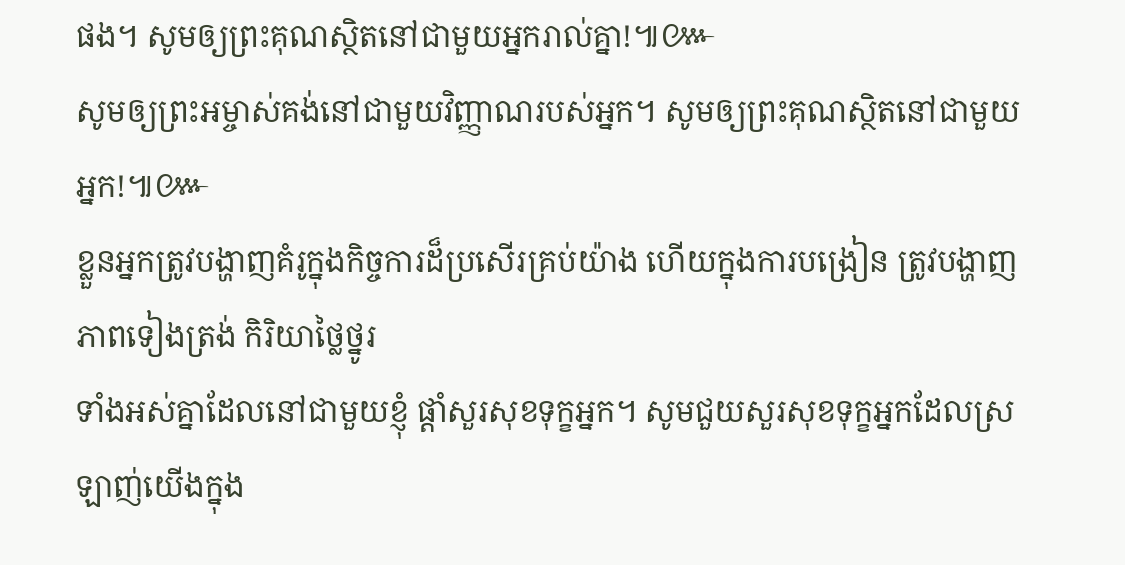ផង។ សូមឲ្យព្រះគុណស្ថិតនៅជាមួយអ្នករាល់គ្នា!៕៚
សូមឲ្យព្រះអម្ចាស់គង់នៅជាមួយវិញ្ញាណរបស់អ្នក។ សូមឲ្យព្រះគុណស្ថិតនៅជាមួយអ្នក!៕៚
ខ្លួនអ្នកត្រូវបង្ហាញគំរូក្នុងកិច្ចការដ៏ប្រសើរគ្រប់យ៉ាង ហើយក្នុងការបង្រៀន ត្រូវបង្ហាញភាពទៀងត្រង់ កិរិយាថ្លៃថ្នូរ
ទាំងអស់គ្នាដែលនៅជាមួយខ្ញុំ ផ្ដាំសួរសុខទុក្ខអ្នក។ សូមជួយសួរសុខទុក្ខអ្នកដែលស្រឡាញ់យើងក្នុង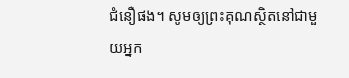ជំនឿផង។ សូមឲ្យព្រះគុណស្ថិតនៅជាមួយអ្នក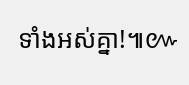ទាំងអស់គ្នា!៕៚